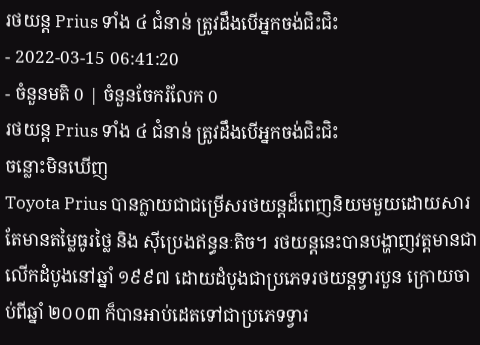រថយន្ត Prius ទាំង ៤ ជំនាន់ ត្រូវដឹងបើអ្នកចង់ជិះជិះ
- 2022-03-15 06:41:20
- ចំនួនមតិ 0 | ចំនួនចែករំលែក 0
រថយន្ត Prius ទាំង ៤ ជំនាន់ ត្រូវដឹងបើអ្នកចង់ជិះជិះ
ចន្លោះមិនឃើញ
Toyota Prius បានក្លាយជាជម្រើសរថយន្តដ៏ពេញនិយមមួយដោយសារតែមានតម្លៃធូរថ្លៃ និង ស៊ីប្រេងឥន្ធនៈតិច។ រថយន្តនេះបានបង្ហាញវត្តមានជាលើកដំបូងនៅឆ្នាំ ១៩៩៧ ដោយដំបូងជាប្រភេទរថយន្តទ្វារបួន ក្រោយចាប់ពីឆ្នាំ ២០០៣ ក៏បានអាប់ដេតទៅជាប្រភេទទ្វារ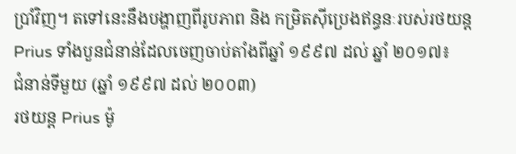ប្រាំវិញ។ តទៅនេះនឹងបង្ហាញពីរូបភាព និង កម្រិតស៊ីប្រេងឥន្ធនៈរបស់រថយន្ត Prius ទាំងបួនជំនាន់ដែលចេញចាប់តាំងពីឆ្នាំ ១៩៩៧ ដល់ ឆ្នាំ ២០១៧៖
ជំនាន់ទីមួយ (ឆ្នាំ ១៩៩៧ ដល់ ២០០៣)
រថយន្ត Prius ម៉ូ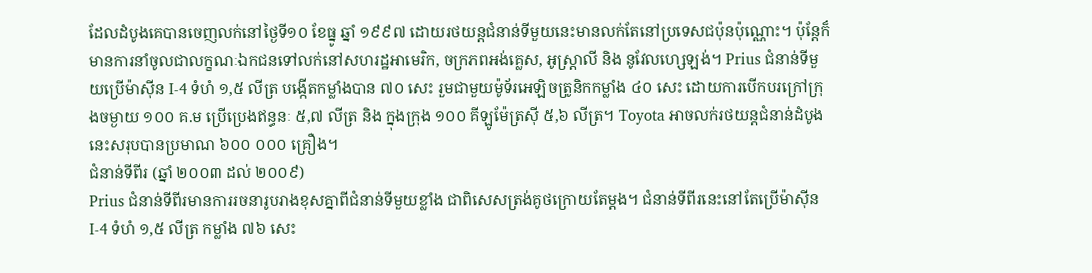ដែលដំបូងគេបានចេញលក់នៅថ្ងៃទី១០ ខែធ្នូ ឆ្នាំ ១៩៩៧ ដោយរថយន្តជំនាន់ទីមួយនេះមានលក់តែនៅប្រទេសជប៉ុនប៉ុណ្ណោះ។ ប៉ុន្តែក៏មានការនាំចូលជាលក្ខណៈឯកជនទៅលក់នៅសហរដ្ឋអាមេរិក, ចក្រភពអង់គ្លេស, អូស្ត្រាលី និង នូវែលហ្សេឡង់។ Prius ជំនាន់ទីមួយប្រើម៉ាស៊ីន I-4 ទំហំ ១,៥ លីត្រ បង្កើតកម្លាំងបាន ៧០ សេះ រួមជាមួយម៉ូទ័រអេឡិចត្រូនិកកម្លាំង ៤០ សេះ ដោយការបើកបរក្រៅក្រុងចម្ងាយ ១០០ គ.ម ប្រើប្រេងឥន្ធនៈ ៥,៧ លីត្រ និង ក្នុងក្រុង ១០០ គីឡូម៉ែត្រស៊ី ៥,៦ លីត្រ។ Toyota អាចលក់រថយន្តជំនាន់ដំបូងនេះសរុបបានប្រមាណ ៦០០ ០០០ គ្រឿង។
ជំនាន់ទីពីរ (ឆ្នាំ ២០០៣ ដល់ ២០០៩)
Prius ជំនាន់ទីពីរមានការរចនារូបរាងខុសគ្នាពីជំនាន់ទីមួយខ្លាំង ជាពិសេសត្រង់គូថក្រោយតែម្ដង។ ជំនាន់ទីពីរនេះនៅតែប្រើម៉ាស៊ីន I-4 ទំហំ ១,៥ លីត្រ កម្លាំង ៧៦ សេះ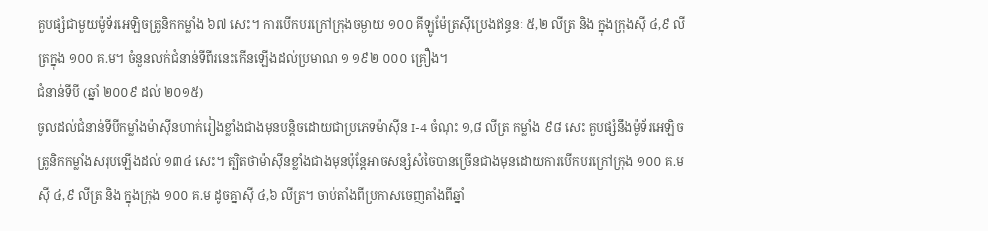គួបផ្សំជាមួយម៉ូទ័រអេឡិចត្រូនិកកម្លាំង ៦៧ សេះ។ ការបើកបរក្រៅក្រុងចម្ងាយ ១០០ គីឡូម៉ែត្រស៊ីប្រេងឥន្ធនៈ ៥,២ លីត្រ និង ក្នុងក្រុងស៊ី ៤,៩ លីត្រក្នុង ១០០ គ.ម។ ចំនួនលក់ជំនាន់ទីពីរនេះកើនឡើងដល់ប្រមាណ ១ ១៩២ ០០០ គ្រឿង។
ជំនាន់ទីបី (ឆ្នាំ ២០០៩ ដល់ ២០១៥)
ចូលដល់ជំនាន់ទីបីកម្លាំងម៉ាស៊ីនហាក់រៀងខ្លាំងជាងមុនបន្តិចដោយជាប្រភេទម៉ាស៊ីន I-4 ចំណុះ ១,៨ លីត្រ កម្លាំង ៩៨ សេះ គួបផ្សំនឹងម៉ូទ័រអេឡិចត្រូនិកកម្លាំងសរុបឡើងដល់ ១៣៤ សេះ។ ត្បិតថាម៉ាស៊ីនខ្លាំងជាងមុនប៉ុន្តែអាចសន្សំសំចៃបានច្រើនជាងមុនដោយការបើកបរក្រៅក្រុង ១០០ គ.ម ស៊ី ៤,៩ លីត្រ និង ក្នុងក្រុង ១០០ គ.ម ដូចគ្នាស៊ី ៤,៦ លីត្រ។ ចាប់តាំងពីប្រកាសចេញតាំងពីឆ្នាំ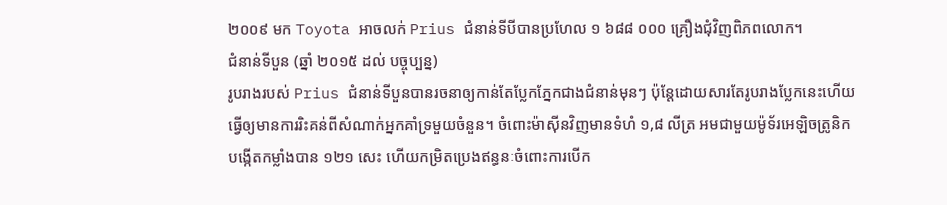២០០៩ មក Toyota អាចលក់ Prius ជំនាន់ទីបីបានប្រហែល ១ ៦៨៨ ០០០ គ្រឿងជុំវិញពិភពលោក។
ជំនាន់ទីបួន (ឆ្នាំ ២០១៥ ដល់ បច្ចុប្បន្ន)
រូបរាងរបស់ Prius ជំនាន់ទីបួនបានរចនាឲ្យកាន់តែប្លែកភ្នែកជាងជំនាន់មុនៗ ប៉ុន្តែដោយសារតែរូបរាងប្លែកនេះហើយធ្វើឲ្យមានការរិះគន់ពីសំណាក់អ្នកគាំទ្រមួយចំនួន។ ចំពោះម៉ាស៊ីនវិញមានទំហំ ១,៨ លីត្រ អមជាមួយម៉ូទ័រអេឡិចត្រូនិក បង្កើតកម្លាំងបាន ១២១ សេះ ហើយកម្រិតប្រេងឥន្ធនៈចំពោះការបើក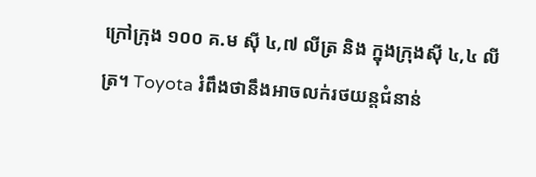ក្រៅក្រុង ១០០ គ.ម ស៊ី ៤,៧ លីត្រ និង ក្នុងក្រុងស៊ី ៤,៤ លីត្រ។ Toyota រំពឹងថានឹងអាចលក់រថយន្តជំនាន់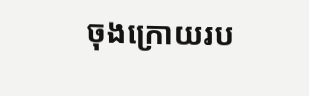ចុងក្រោយរប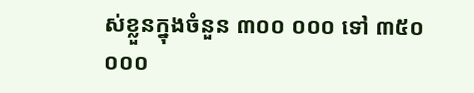ស់ខ្លួនក្នុងចំនួន ៣០០ ០០០ ទៅ ៣៥០ ០០០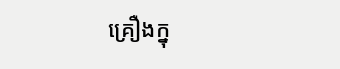គ្រឿងក្នុ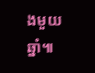ងមួយឆ្នាំ៕